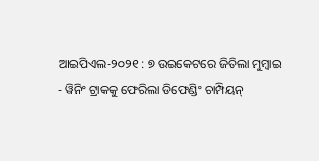ଆଇପିଏଲ-୨୦୨୧ : ୭ ଉଇକେଟରେ ଜିତିଲା ମୁମ୍ବାଇ
- ୱିନିଂ ଟ୍ରାକକୁ ଫେରିଲା ଡିଫେଣ୍ଡିଂ ଚାମ୍ପିୟନ୍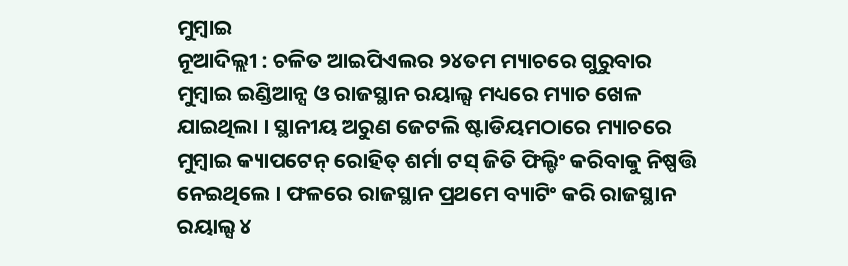ମୁମ୍ବାଇ
ନୂଆଦିଲ୍ଲୀ : ଚଳିତ ଆଇପିଏଲର ୨୪ତମ ମ୍ୟାଚରେ ଗୁରୁବାର ମୁମ୍ବାଇ ଇଣ୍ଡିଆନ୍ସ ଓ ରାଜସ୍ଥାନ ରୟାଲ୍ସ ମଧ୍ୟରେ ମ୍ୟାଚ ଖେଳ ଯାଇଥିଲା । ସ୍ଥାନୀୟ ଅରୁଣ ଜେଟଲି ଷ୍ଟାଡିୟମଠାରେ ମ୍ୟାଚରେ ମୁମ୍ବାଇ କ୍ୟାପଟେନ୍ ରୋହିତ୍ ଶର୍ମା ଟସ୍ ଜିତି ଫିଲ୍ଡିଂ କରିବାକୁ ନିଷ୍ପତ୍ତି ନେଇଥିଲେ । ଫଳରେ ରାଜସ୍ଥାନ ପ୍ରଥମେ ବ୍ୟାଟିଂ କରି ରାଜସ୍ଥାନ ରୟାଲ୍ସ ୪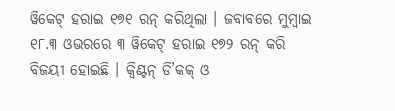ୱିକେଟ୍ ହରାଇ ୧୭୧ ରନ୍ କରିଥିଲା । ଜବାବରେ ମୁମ୍ବାଇ ୧୮.୩ ଓଭରରେ ୩ ୱିକେଟ୍ ହରାଇ ୧୭୨ ରନ୍ କରି ବିଜୟୀ ହୋଇଛି । କ୍ୱିଣ୍ଟନ୍ ଡି’କକ୍ ଓ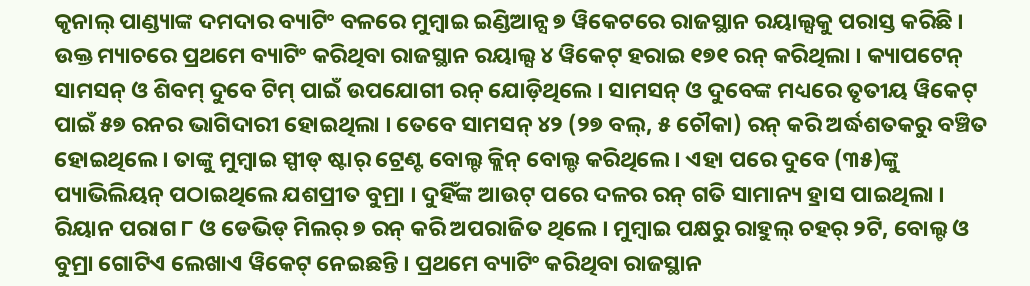କୃନାଲ୍ ପାଣ୍ଡ୍ୟାଙ୍କ ଦମଦାର ବ୍ୟାଟିଂ ବଳରେ ମୁମ୍ବାଇ ଇଣ୍ଡିଆନ୍ସ ୭ ୱିକେଟରେ ରାଜସ୍ଥାନ ରୟାଲ୍ସକୁ ପରାସ୍ତ କରିଛି ।
ଉକ୍ତ ମ୍ୟାଚରେ ପ୍ରଥମେ ବ୍ୟାଟିଂ କରିଥିବା ରାଜସ୍ଥାନ ରୟାଲ୍ସ ୪ ୱିକେଟ୍ ହରାଇ ୧୭୧ ରନ୍ କରିଥିଲା । କ୍ୟାପଟେନ୍ ସାମସନ୍ ଓ ଶିବମ୍ ଦୁବେ ଟିମ୍ ପାଇଁ ଉପଯୋଗୀ ରନ୍ ଯୋଡ଼ିଥିଲେ । ସାମସନ୍ ଓ ଦୁବେଙ୍କ ମଧ୍ୟରେ ତୃତୀୟ ୱିକେଟ୍ ପାଇଁ ୫୭ ରନର ଭାଗିଦାରୀ ହୋଇଥିଲା । ତେବେ ସାମସନ୍ ୪୨ (୨୭ ବଲ୍, ୫ ଚୌକା) ରନ୍ କରି ଅର୍ଦ୍ଧଶତକରୁ ବଞ୍ଚିତ ହୋଇଥିଲେ । ତାଙ୍କୁ ମୁମ୍ବାଇ ସ୍ପୀଡ୍ ଷ୍ଟାର୍ ଟ୍ରେଣ୍ଟ ବୋଲ୍ଟ କ୍ଲିନ୍ ବୋଲ୍ଡ କରିଥିଲେ । ଏହା ପରେ ଦୁବେ (୩୫)ଙ୍କୁ ପ୍ୟାଭିଲିୟନ୍ ପଠାଇଥିଲେ ଯଶପ୍ରୀତ ବୁମ୍ରା । ଦୁହିଁଙ୍କ ଆଉଟ୍ ପରେ ଦଳର ରନ୍ ଗତି ସାମାନ୍ୟ ହ୍ରାସ ପାଇଥିଲା । ରିୟାନ ପରାଗ ୮ ଓ ଡେଭିଡ୍ ମିଲର୍ ୭ ରନ୍ କରି ଅପରାଜିତ ଥିଲେ । ମୁମ୍ବାଇ ପକ୍ଷରୁ ରାହୁଲ୍ ଚହର୍ ୨ଟି, ବୋଲ୍ଟ ଓ ବୁମ୍ରା ଗୋଟିଏ ଲେଖାଏ ୱିକେଟ୍ ନେଇଛନ୍ତି । ପ୍ରଥମେ ବ୍ୟାଟିଂ କରିଥିବା ରାଜସ୍ଥାନ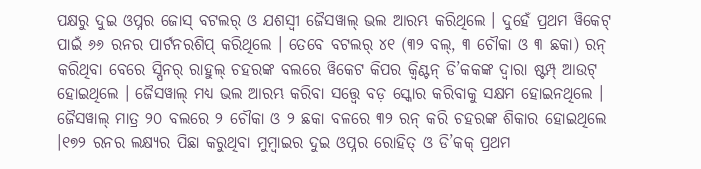ପକ୍ଷରୁ ଦୁଇ ଓପ୍ନର ଜୋସ୍ ବଟଲର୍ ଓ ଯଶସ୍ୱୀ ଜୈସୱାଲ୍ ଭଲ ଆରମ୍ଭ କରିଥିଲେ । ଦୁହେଁ ପ୍ରଥମ ୱିକେଟ୍ ପାଇଁ ୬୬ ରନର ପାର୍ଟନରଶିପ୍ କରିଥିଲେ । ତେବେ ବଟଲର୍ ୪୧ (୩୨ ବଲ୍, ୩ ଚୌକା ଓ ୩ ଛକା) ରନ୍ କରିଥିବା ବେରେ ସ୍ପିନର୍ ରାହୁଲ୍ ଚହରଙ୍କ ବଲରେ ୱିକେଟ କିପର କ୍ୱିଣ୍ଟନ୍ ଡି’କକଙ୍କ ଦ୍ୱାରା ଷ୍ଟମ୍ପ୍ ଆଉଟ୍ ହୋଇଥିଲେ । ଜୈସୱାଲ୍ ମଧ୍ୟ ଭଲ ଆରମ୍ଭ କରିବା ସତ୍ତ୍ୱେ ବଡ଼ ସ୍କୋର କରିବାକୁ ସକ୍ଷମ ହୋଇନଥିଲେ । ଜୈସୱାଲ୍ ମାତ୍ର ୨୦ ବଲରେ ୨ ଚୌକା ଓ ୨ ଛକା ବଳରେ ୩୨ ରନ୍ କରି ଚହରଙ୍କ ଶିକାର ହୋଇଥିଲେ ।୧୭୨ ରନର ଲକ୍ଷ୍ୟର ପିଛା କରୁଥିବା ମୁମ୍ବାଇର ଦୁଇ ଓପ୍ନର ରୋହିତ୍ ଓ ଡି’କକ୍ ପ୍ରଥମ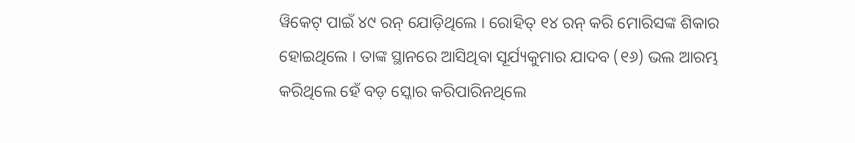ୱିକେଟ୍ ପାଇଁ ୪୯ ରନ୍ ଯୋଡ଼ିଥିଲେ । ରୋହିତ୍ ୧୪ ରନ୍ କରି ମୋରିସଙ୍କ ଶିକାର ହୋଇଥିଲେ । ତାଙ୍କ ସ୍ଥାନରେ ଆସିଥିବା ସୂର୍ଯ୍ୟକୁମାର ଯାଦବ (୧୬) ଭଲ ଆରମ୍ଭ କରିଥିଲେ ହେଁ ବଡ଼ ସ୍କୋର କରିପାରିନଥିଲେ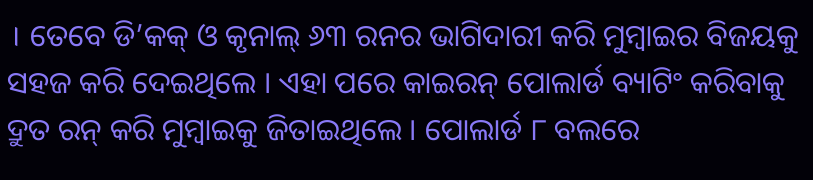। ତେବେ ଡି’କକ୍ ଓ କୃନାଲ୍ ୬୩ ରନର ଭାଗିଦାରୀ କରି ମୁମ୍ବାଇର ବିଜୟକୁ ସହଜ କରି ଦେଇଥିଲେ । ଏହା ପରେ କାଇରନ୍ ପୋଲାର୍ଡ ବ୍ୟାଟିଂ କରିବାକୁ ଦ୍ରୁତ ରନ୍ କରି ମୁମ୍ବାଇକୁ ଜିତାଇଥିଲେ । ପୋଲାର୍ଡ ୮ ବଲରେ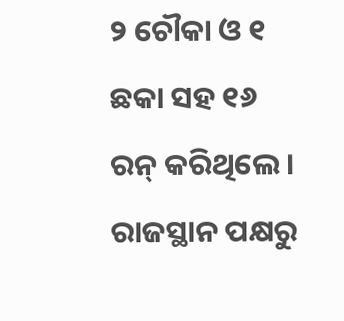୨ ଚୌକା ଓ ୧ ଛକା ସହ ୧୬ ରନ୍ କରିଥିଲେ । ରାଜସ୍ଥାନ ପକ୍ଷରୁ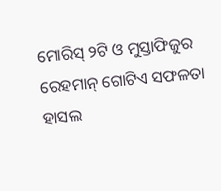ମୋରିସ୍ ୨ଟି ଓ ମୁସ୍ତାଫିଜୁର ରେହମାନ୍ ଗୋଟିଏ ସଫଳତା ହାସଲ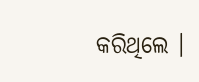କରିଥିଲେ ।